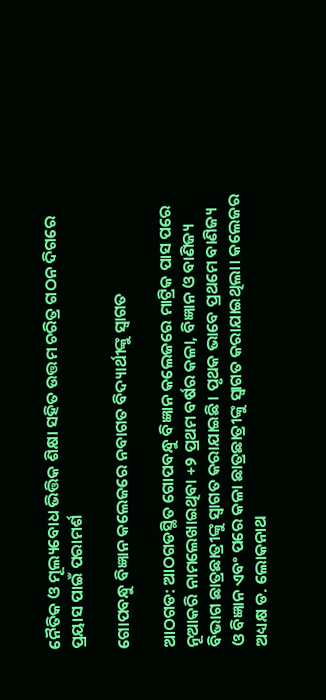ନୈତିକ ଓ ମୂଲ୍ୟବୋଧ ଭିତ୍ତିକ ଶିକ୍ଷା ସହିତ ଉତ୍ତମ ଚରିତ୍ର ଗଠନ ଦିଗରେ ପ୍ରୟାସ ପାଇଁ ପରାମର୍ଶ

ଗୋପବନ୍ଧୁ ବିଜ୍ଞାନ କଲେଜରେ ନବାଗତ ବିଦ୍ୟାର୍ଥୀଙ୍କୁ ସ୍ୱାଗତ

ଆଠଗଡ: ଆଠଗଡସ୍ଥିତ ଗୋପବନ୍ଧୁ ବିଜ୍ଞାନ କଲେଜରେ ମାଟ୍ରିକ ପାସ ପରେ ନୂଆକରି ନାମଲେଖାଇଥିବା +୨ ପ୍ରଥମ ବର୍ଷର କଳା, ବିଜ୍ଞାନ ଓ ବାଣିଜ୍ୟ ବିଭାଗ ଛାତ୍ରଛାତ୍ରୀଙ୍କୁ ସ୍ୱାଗତ କରାଯାଇଛି। ପୃଥକ ଭାବେ ପ୍ରଥମେ ବାଣିଜ୍ୟ ଓ ବିଜ୍ଞାନ ଏବଂ ପରେ କଳା ଛାତ୍ରଛାତ୍ରୀଙ୍କୁ ସ୍ୱାଗତ କରାଯାଇଥିଲା। କଲେଜର ଅଧ୍ୟକ୍ଷ ଡ. ଲୋକନାଥ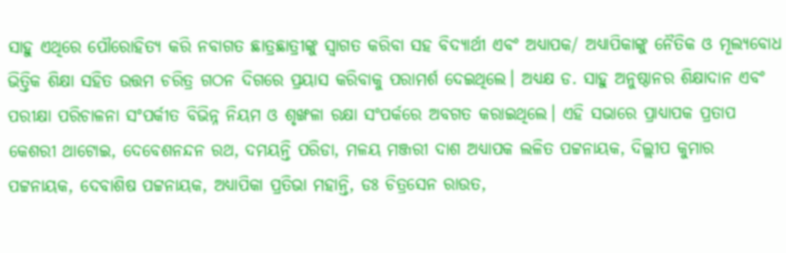ସାହୁ ଏଥିରେ ପୌରୋହିତ୍ୟ କରି ନବାଗତ ଛାତ୍ରଛାତ୍ରୀଙ୍କୁ ସ୍ୱାଗତ କରିବା ସହ ବିଦ୍ୟାର୍ଥୀ ଏବଂ ଅଧ୍ୟାପକ/ ଅଧ୍ୟାପିକାଙ୍କୁ ନୈତିକ ଓ ମୂଲ୍ୟବୋଧ ଭିତ୍ତିକ ଶିକ୍ଷା ସହିତ ଉତ୍ତମ ଚରିତ୍ର ଗଠନ ଦିଗରେ ପ୍ରୟାସ କରିବାକୁ ପରାମର୍ଶ ଦେଇଥିଲେ। ଅଧ୍ୟକ୍ଷ ଡ. ସାହୁ ଅନୁଷ୍ଠାନର ଶିକ୍ଷାଦାନ ଏବଂ ପରୀକ୍ଷା ପରିଚାଳନା ସଂପର୍କୀତ ବିଭିନ୍ନ ନିୟମ ଓ ଶୃଙ୍ଖଳା ରକ୍ଷା ସଂପର୍କରେ ଅବଗତ କରାଇଥିଲେ। ଏହି ସଭାରେ ପ୍ରାଧ୍ୟାପକ ପ୍ରତାପ କେଶରୀ ଥାଟୋଇ, ଦେବେଶନନ୍ଦନ ରଥ, ଦମୟନ୍ତି ପରିଡା, ମଳୟ ମଞ୍ଜରୀ ଦାଶ ଅଧ୍ୟାପକ ଲଳିତ ପଟ୍ଟନାୟକ, ଦିଲ୍ଲୀପ କୁମାର ପଟ୍ଟନାୟକ, ଦେବାଶିଷ ପଟ୍ଟନାୟକ, ଅଧ୍ୟାପିକା ପ୍ରତିଭା ମହାନ୍ତି, ଡଃ ଚିତ୍ରସେନ ରାଉତ,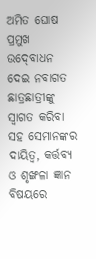ଅମିତ ଘୋଷ ପ୍ରମୁଖ ଉଦ୍‍ବୋଧନ ଦେଇ ନବାଗତ ଛାତ୍ରଛାତ୍ରୀଙ୍କୁ ସ୍ୱାଗତ କରିବା ସହ ସେମାନଙ୍କର ଦାୟିତ୍ୱ, କର୍ତ୍ତବ୍ୟ ଓ ଶୃଙ୍ଖଳା ଜ୍ଞାନ ବିଷୟରେ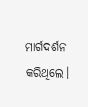ମାର୍ଗଦର୍ଶନ କରିଥିଲେ।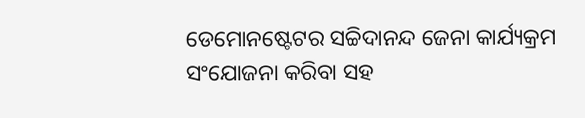ଡେମୋନଷ୍ଟେଟର ସଚ୍ଚିଦାନନ୍ଦ ଜେନା କାର୍ଯ୍ୟକ୍ରମ ସଂଯୋଜନା କରିବା ସହ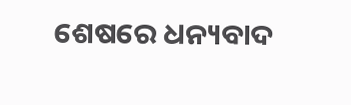ଶେଷରେ ଧନ୍ୟବାଦ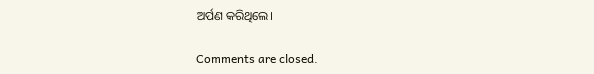ଅର୍ପଣ କରିଥିଲେ।

Comments are closed.